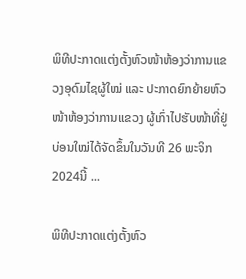ພິທີປະກາດແຕ່ງຕັ້ງຫົວໜ້າຫ້ອງວ່າການແຂວງອຸດົມໄຊຜູ້ໃໝ່ ແລະ ປະກາດຍົກຍ້າຍຫົວໜ້າຫ້ອງວ່າການແຂວງ ຜູ້ເກົ່າໄປຮັບໜ້າທີ່ຢູ່ບ່ອນໃໝ່ໄດ້ຈັດຂຶ້ນໃນວັນທີ 26 ພະຈິກ 2024ນີ້ ...

ພິທີປະກາດແຕ່ງຕັ້ງຫົວ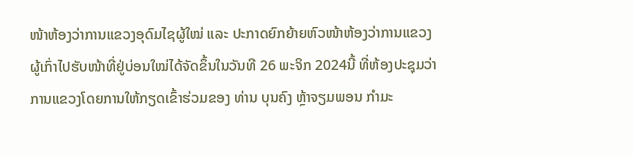ໜ້າຫ້ອງວ່າການແຂວງອຸດົມໄຊຜູ້ໃໝ່ ແລະ ປະກາດຍົກຍ້າຍຫົວໜ້າຫ້ອງວ່າການແຂວງ ຜູ້ເກົ່າໄປຮັບໜ້າທີ່ຢູ່ບ່ອນໃໝ່ໄດ້ຈັດຂຶ້ນໃນວັນທີ 26 ພະຈິກ 2024ນີ້ ທີ່ຫ້ອງປະຊຸມວ່າການແຂວງໂດຍການໃຫ້ກຽດເຂົ້າຮ່ວມຂອງ ທ່ານ ບຸນຄົງ ຫຼ້າຈຽມພອນ ກຳມະ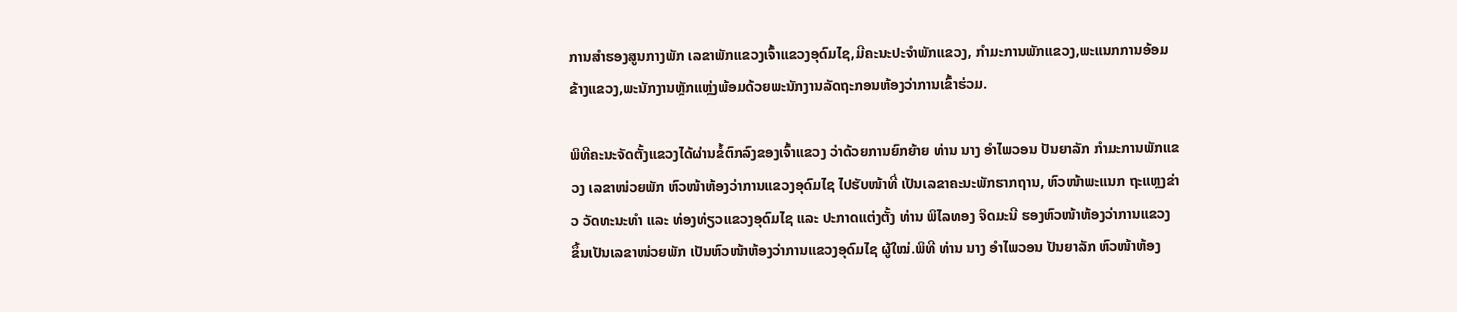ການສຳຮອງສູນກາງພັກ ເລຂາພັກແຂວງເຈົ້າແຂວງອຸດົມໄຊ,ມີຄະນະປະຈຳພັກແຂວງ, ກຳມະການພັກແຂວງ,ພະແນກການອ້ອມຂ້າງແຂວງ,ພະນັກງານຫຼັກແຫຼ່ງພ້ອມດ້ວຍພະນັກງານລັດຖະກອນຫ້ອງວ່າການເຂົ້າຮ່ວມ.

ພິທີຄະນະຈັດຕັ້ງແຂວງໄດ້ຜ່ານຂໍ້ຕົກລົງຂອງເຈົ້າແຂວງ ວ່າດ້ວຍການຍົກຍ້າຍ ທ່ານ ນາງ ອຳໄພວອນ ປັນຍາລັກ ກຳມະການພັກແຂວງ ເລຂາໜ່ວຍພັກ ຫົວໜ້າຫ້ອງວ່າການແຂວງອຸດົມໄຊ ໄປຮັບໜ້າທີ່ ເປັນເລຂາຄະນະພັກຮາກຖານ, ຫົວໜ້າພະແນກ ຖະແຫຼງຂ່າວ ວັດທະນະທຳ ແລະ ທ່ອງທ່ຽວແຂວງອຸດົມໄຊ ແລະ ປະກາດແຕ່ງຕັ້ງ ທ່ານ ພິໄລທອງ ຈິດມະນີ ຮອງຫົວໜ້າຫ້ອງວ່າການແຂວງ ຂຶ້ນເປັນເລຂາໜ່ວຍພັກ ເປັນຫົວໜ້າຫ້ອງວ່າການແຂວງອຸດົມໄຊ ຜູ້ໃໝ່.ພິທີ ທ່ານ ນາງ ອຳໄພວອນ ປັນຍາລັກ ຫົວໜ້າຫ້ອງ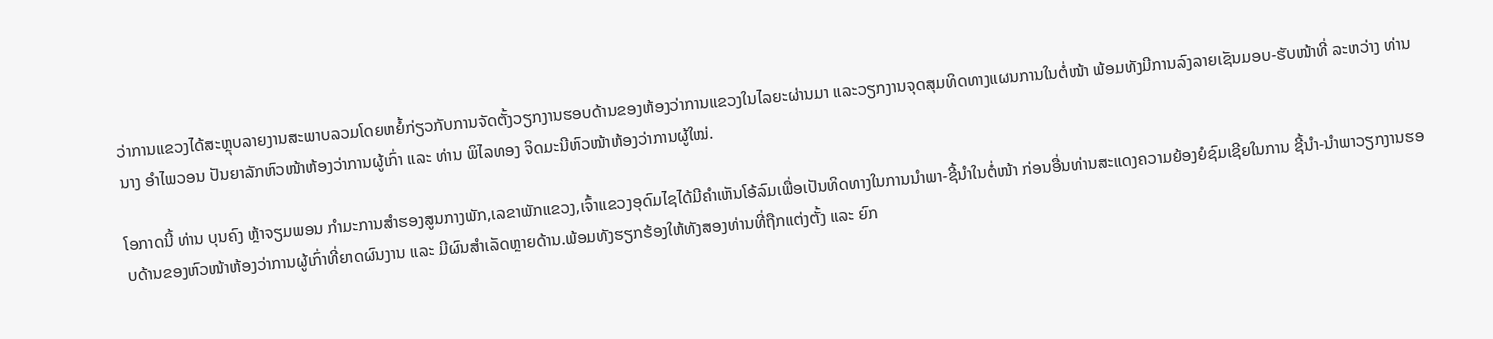ວ່າການແຂວງໄດ້ສະຫຼຸບລາຍງານສະພາບລວມໂດຍຫຍໍ້ກ່ຽວກັບການຈັດຕັ້ງວຽກງານຮອບດ້ານຂອງຫ້ອງວ່າການແຂວງໃນໄລຍະຜ່ານມາ ແລະວຽກງານຈຸດສຸມທິດທາງແຜນການໃນຕໍ່ໜ້າ ພ້ອມທັງມີການລົງລາຍເຊັນມອບ-ຮັບໜ້າທີ່ ລະຫວ່າງ ທ່ານ ນາງ ອຳໄພວອນ ປັນຍາລັກຫົວໜ້າຫ້ອງວ່າການຜູ້ເກົ່າ ແລະ ທ່ານ ພິໄລທອງ ຈິດມະນີຫົວໜ້າຫ້ອງວ່າການຜູ້ໃໝ່.

ໂອກາດນີ້ ທ່ານ ບຸນຄົງ ຫຼ້າຈຽມພອນ ກຳມະການສຳຮອງສູນກາງພັກ,ເລຂາພັກແຂວງ,ເຈົ້າແຂວງອຸດົມໄຊໄດ້ມີຄຳເຫັນໂອ້ລົມເພື່ອເປັນທິດທາງໃນການນຳພາ-ຊີ້ນຳໃນຕໍ່ໜ້າ ກ່ອນອື່ນທ່ານສະແດງຄວາມຍ້ອງຍໍຊົມເຊີຍໃນການ ຊີ້ນຳ-ນຳພາວຽກງານຮອບດ້ານຂອງຫົວໜ້າຫ້ອງວ່າການຜູ້ເກົ່າທີ່ຍາດຜົນງານ ແລະ ມີຜົນສຳເລັດຫຼາຍດ້ານ.ພ້ອມທັງຮຽກຮ້ອງໃຫ້ທັງສອງທ່ານທີ່ຖືກແຕ່ງຕັ້ງ ແລະ ຍົກ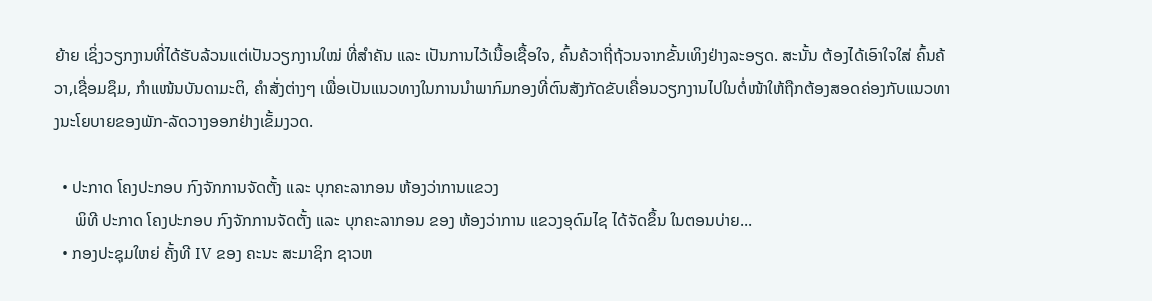ຍ້າຍ ເຊິ່ງວຽກງານທີ່ໄດ້ຮັບລ້ວນແຕ່ເປັນວຽກງານໃໝ່ ທີ່ສຳຄັນ ແລະ ເປັນການໄວ້ເນື້ອເຊື້ອໃຈ, ຄົ້ນຄ້ວາຖີ່ຖ້ວນຈາກຂັ້ນເທິງຢ່າງລະອຽດ. ສະນັ້ນ ຕ້ອງໄດ້ເອົາໃຈໃສ່ ຄົ້ນຄ້ວາ,ເຊື່ອມຊຶມ, ກຳແໜ້ນບັນດາມະຕິ, ຄຳສັ່ງຕ່າງໆ ເພື່ອເປັນແນວທາງໃນການນໍາພາກົມກອງທີ່ຕົນສັງກັດຂັບເຄື່ອນວຽກງານໄປໃນຕໍ່ໜ້າໃຫ້ຖືກຕ້ອງສອດຄ່ອງກັບແນວທາງນະໂຍບາຍຂອງພັກ-ລັດວາງອອກຢ່າງເຂັ້ມງວດ.

  • ປະກາດ ໂຄງປະກອບ ກົງຈັກການຈັດຕັ້ງ ແລະ ບຸກຄະລາກອນ ຫ້ອງວ່າການແຂວງ
     ພິທີ ປະກາດ ໂຄງປະກອບ ກົງຈັກການຈັດຕັ້ງ ແລະ ບຸກຄະລາກອນ ຂອງ ຫ້ອງວ່າການ ແຂວງອຸດົມໄຊ ໄດ້ຈັດຂຶ້ນ ໃນຕອນບ່າຍ...
  • ກອງປະຊຸມໃຫຍ່ ຄັ້ງທີ IV ຂອງ ຄະນະ ສະມາຊິກ ຊາວຫ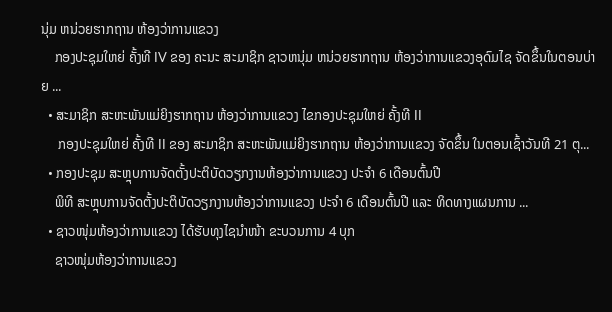ນຸ່ມ ຫນ່ວຍຮາກຖານ ຫ້ອງວ່າການແຂວງ
    ກອງປະຊຸມໃຫຍ່ ຄັ້ງທີ IV ຂອງ ຄະນະ ສະມາຊິກ ຊາວຫນຸ່ມ ຫນ່ວຍຮາກຖານ ຫ້ອງວ່າການແຂວງອຸດົມໄຊ ຈັດຂຶ້ນໃນຕອນບ່າຍ ...
  • ສະມາຊິກ ສະຫະພັນແມ່ຍິງຮາກຖານ ຫ້ອງວ່າການແຂວງ ໄຂກອງປະຊຸມໃຫຍ່ ຄັ້ງທີ II
     ກອງປະຊຸມໃຫຍ່ ຄັ້ງທີ II ຂອງ ສະມາຊິກ ສະຫະພັນແມ່ຍິງຮາກຖານ ຫ້ອງວ່າການແຂວງ ຈັດຂຶ້ນ ໃນຕອນເຊົ້າວັນທີ 21 ຕຸ...
  • ກອງປະຊຸມ ສະຫຼຸບການຈັດຕັ້ງປະຕິບັດວຽກງານຫ້ອງວ່າການແຂວງ ປະຈໍາ 6 ເດືອນຕົ້ນປີ
    ພິທີ ສະຫຼຸບການຈັດຕັ້ງປະຕິບັດວຽກງານຫ້ອງວ່າການແຂວງ ປະຈໍາ 6 ເດືອນຕົ້ນປີ ແລະ ທິດທາງແຜນການ ...
  • ຊາວໜຸ່ມຫ້ອງວ່າການແຂວງ ໄດ້ຮັບທຸງໄຊນຳໜ້າ ຂະບວນການ 4 ບຸກ
    ຊາວໜຸ່ມຫ້ອງວ່າການແຂວງ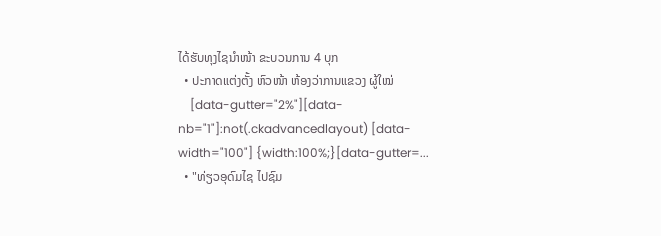ໄດ້ຮັບທຸງໄຊນຳໜ້າ ຂະບວນການ 4 ບຸກ
  • ປະກາດແຕ່ງຕັ້ງ ຫົວໜ້າ ຫ້ອງວ່າການແຂວງ ຜູ້ໃໝ່
    [data-gutter="2%"][data-nb="1"]:not(.ckadvancedlayout) [data-width="100"] {width:100%;}[data-gutter=...
  • "ທ່ຽວອຸດົມໄຊ ໄປຊົມ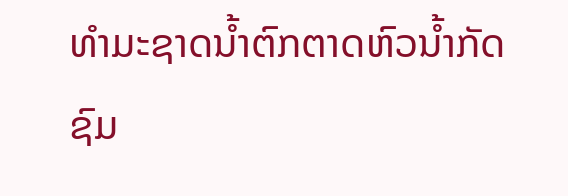ທໍາມະຊາດນ້ຳຕົກຕາດຫົວນ້ຳກັດ ຊົມ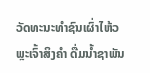ວັດທະນະທໍາຊົນເຜົ່າໄຫ້ວພຼະເຈົ້າສິງຄໍາ ດື່ມນ້ຳຊາພັນ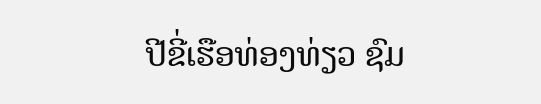ປີຂີ່ເຮືອທ່ອງທ່ຽວ ຊົມ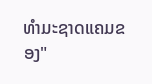ທໍາມະຊາດແຄມຂອງ"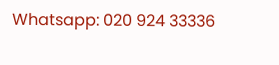Whatsapp: 020 924 33336